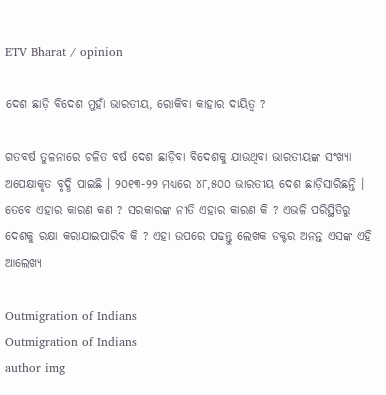ETV Bharat / opinion

ଦେଶ ଛାଡ଼ି ବିଦେଶ ମୁହାଁ ଭାରତୀୟ, ରୋକିବା କାହାର ଦାୟିତ୍ବ ?

ଗତବର୍ଷ ତୁଳନାରେ ଚଳିତ ବର୍ଷ ଦେଶ ଛାଡ଼ିବା ବିଦେଶକୁ ଯାଉଥିବା ଭାରତୀୟଙ୍କ ସଂଖ୍ୟା ଅପେକ୍ଷାକୃତ ବୃଦ୍ଧି ପାଇଛି । ୨୦୧୩-୨୨ ମଧ୍ୟରେ ୪୮,୫୦୦ ଭାରତୀୟ ଦେଶ ଛାଡ଼ିସାରିଛନ୍ତି । ତେବେ ଏହାର କାରଣ କଣ ? ସରକାରଙ୍କ ନୀତି ଏହାର କାରଣ କି ? ଏଭଳି ପରିସ୍ଥିତିରୁ ଦେଶକୁ ରକ୍ଷା କରାଯାଇପାରିବ କି ? ଏହା ଉପରେ ପଢନ୍ତୁ ଲେଖକ ଡକ୍ଟର ଅନନ୍ତ ଏସଙ୍କ ଏହି ଆଲେଖ୍ୟ

Outmigration of Indians
Outmigration of Indians
author img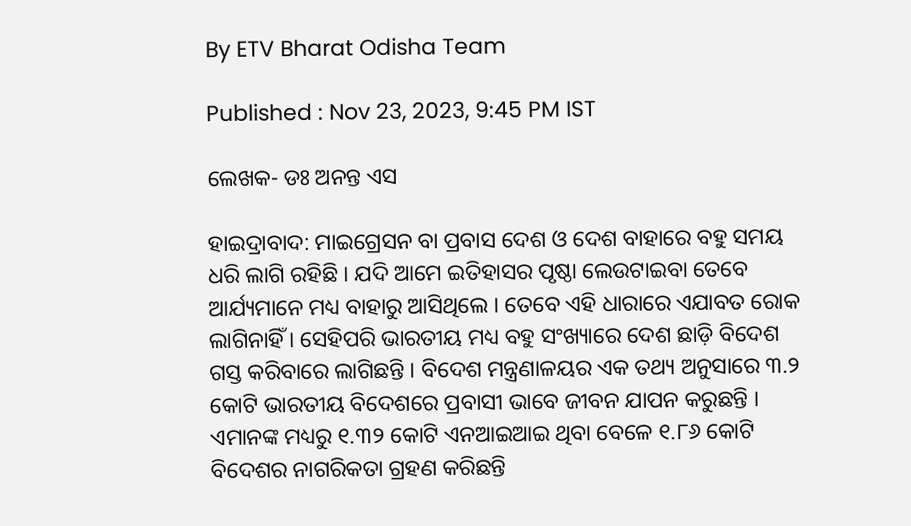By ETV Bharat Odisha Team

Published : Nov 23, 2023, 9:45 PM IST

ଲେଖକ- ଡଃ ଅନନ୍ତ ଏସ

ହାଇଦ୍ରାବାଦ: ମାଇଗ୍ରେସନ ବା ପ୍ରବାସ ଦେଶ ଓ ଦେଶ ବାହାରେ ବହୁ ସମୟ ଧରି ଲାଗି ରହିଛି । ଯଦି ଆମେ ଇତିହାସର ପୃଷ୍ଠା ଲେଉଟାଇବା ତେବେ ଆର୍ଯ୍ୟମାନେ ମଧ୍ୟ ବାହାରୁ ଆସିଥିଲେ । ତେବେ ଏହି ଧାରାରେ ଏଯାବତ ରୋକ ଲାଗିନାହିଁ । ସେହିପରି ଭାରତୀୟ ମଧ୍ୟ ବହୁ ସଂଖ୍ୟାରେ ଦେଶ ଛାଡ଼ି ବିଦେଶ ଗସ୍ତ କରିବାରେ ଲାଗିଛନ୍ତି । ବିଦେଶ ମନ୍ତ୍ରଣାଳୟର ଏକ ତଥ୍ୟ ଅନୁସାରେ ୩.୨ କୋଟି ଭାରତୀୟ ବିଦେଶରେ ପ୍ରବାସୀ ଭାବେ ଜୀବନ ଯାପନ କରୁଛନ୍ତି । ଏମାନଙ୍କ ମଧ୍ୟରୁ ୧.୩୨ କୋଟି ଏନଆଇଆଇ ଥିବା ବେଳେ ୧.୮୬ କୋଟି ବିଦେଶର ନାଗରିକତା ଗ୍ରହଣ କରିଛନ୍ତି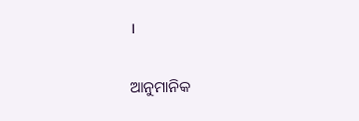।

ଆନୁମାନିକ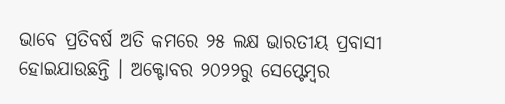ଭାବେ ପ୍ରତିବର୍ଷ ଅତି କମରେ ୨୫ ଲକ୍ଷ ଭାରତୀୟ ପ୍ରବାସୀ ହୋଇଯାଉଛନ୍ତି । ଅକ୍ଟୋବର ୨୦୨୨ରୁ ସେପ୍ଟେମ୍ବର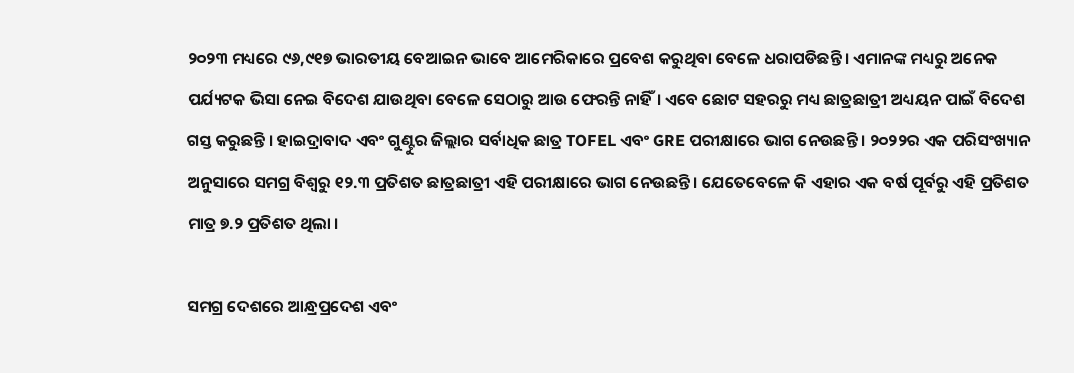୨୦୨୩ ମଧ୍ୟରେ ୯୬,୯୧୭ ଭାରତୀୟ ବେଆଇନ ଭାବେ ଆମେରିକାରେ ପ୍ରବେଶ କରୁଥିବା ବେଳେ ଧରାପଡିଛନ୍ତି । ଏମାନଙ୍କ ମଧ୍ୟରୁ ଅନେକ ପର୍ଯ୍ୟଟକ ଭିସା ନେଇ ବିଦେଶ ଯାଉଥିବା ବେଳେ ସେଠାରୁ ଆଉ ଫେରନ୍ତି ନାହିଁ। ଏବେ ଛୋଟ ସହରରୁ ମଧ୍ୟ ଛାତ୍ରଛାତ୍ରୀ ଅଧ୍ୟୟନ ପାଇଁ ବିଦେଶ ଗସ୍ତ କରୁଛନ୍ତି । ହାଇଦ୍ରାବାଦ ଏବଂ ଗୁଣ୍ଟୁର ଜିଲ୍ଲାର ସର୍ବାଧିକ ଛାତ୍ର TOFEL ଏବଂ GRE ପରୀକ୍ଷାରେ ଭାଗ ନେଉଛନ୍ତି । ୨୦୨୨ର ଏକ ପରିସଂଖ୍ୟାନ ଅନୁସାରେ ସମଗ୍ର ବିଶ୍ବରୁ ୧୨.୩ ପ୍ରତିଶତ ଛାତ୍ରଛାତ୍ରୀ ଏହି ପରୀକ୍ଷାରେ ଭାଗ ନେଉଛନ୍ତି । ଯେତେବେଳେ କି ଏହାର ଏକ ବର୍ଷ ପୂର୍ବରୁ ଏହି ପ୍ରତିଶତ ମାତ୍ର ୭.୨ ପ୍ରତିଶତ ଥିଲା ।

ସମଗ୍ର ଦେଶରେ ଆନ୍ଧ୍ରପ୍ରଦେଶ ଏବଂ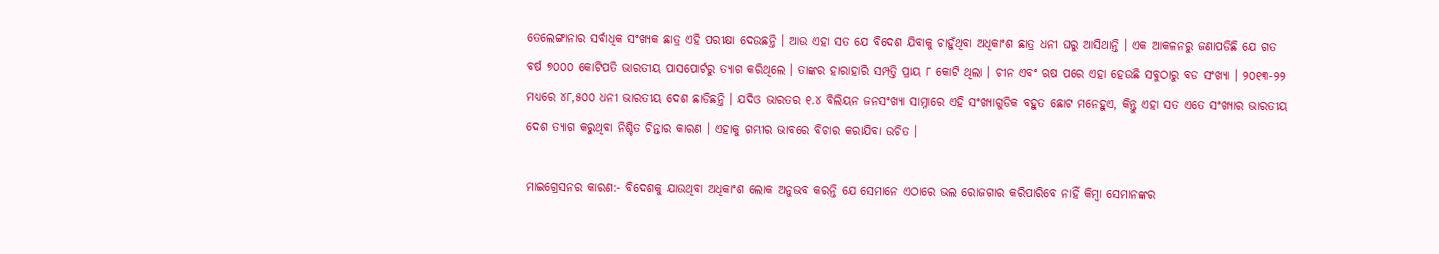ତେଲେଙ୍ଗାନାର ସର୍ବାଧିକ ସଂଖ୍ୟକ ଛାତ୍ର ଏହି ପରୀକ୍ଷା ଦେଉଛନ୍ତି । ଆଉ ଏହା ସତ ଯେ ବିଦେଶ ଯିବାକୁ ଚାହୁଁଥିବା ଅଧିକାଂଶ ଛାତ୍ର ଧନୀ ଘରୁ ଆସିଥାନ୍ତି । ଏକ ଆକଳନରୁ ଜଣାପଡିଛି ଯେ ଗତ ବର୍ଷ ୭୦୦୦ କୋଟିପତି ଭାରତୀୟ ପାସପୋର୍ଟରୁ ତ୍ୟାଗ କରିଥିଲେ । ତାଙ୍କର ହାରାହାରି ସମ୍ପତ୍ତି ପ୍ରାୟ ୮ କୋଟି ଥିଲା । ଚୀନ ଏବଂ ଋଷ ପରେ ଏହା ହେଉଛି ସବୁଠାରୁ ବଡ ସଂଖ୍ୟା । ୨୦୧୩-୨୨ ମଧ୍ୟରେ ୪୮,୫୦୦ ଧନୀ ଭାରତୀୟ ଦେଶ ଛାଡିଛନ୍ତି । ଯଦିଓ ଭାରତର ୧.୪ ବିଲିୟନ ଜନସଂଖ୍ୟା ସାମ୍ନାରେ ଏହି ସଂଖ୍ୟାଗୁଡିକ ବହୁତ ଛୋଟ ମନେହୁଏ, କିନ୍ତୁ ଏହା ସତ ଏତେ ସଂଖ୍ୟାର ଭାରତୀୟ ଦେଶ ତ୍ୟାଗ କରୁଥିବା ନିଶ୍ଚିତ ଚିନ୍ତାର କାରଣ । ଏହାକୁ ଗମ୍ଭୀର ଭାବରେ ବିଚାର କରାଯିବା ଉଚିତ ।

ମାଇଗ୍ରେସନର କାରଣ:- ବିଦେଶକୁ ଯାଉଥିବା ଅଧିକାଂଶ ଲୋକ ଅନୁଭବ କରନ୍ତି ଯେ ସେମାନେ ଏଠାରେ ଭଲ ରୋଜଗାର କରିପାରିବେ ନାହିଁ କିମ୍ବା ସେମାନଙ୍କର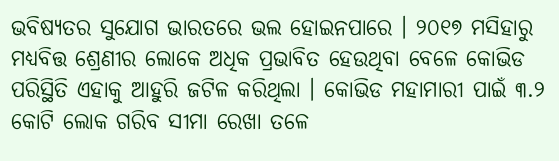ଭବିଷ୍ୟତର ସୁଯୋଗ ଭାରତରେ ଭଲ ହୋଇନପାରେ । ୨୦୧୭ ମସିହାରୁ ମଧ୍ୟବିତ୍ତ ଶ୍ରେଣୀର ଲୋକେ ଅଧିକ ପ୍ରଭାବିତ ହେଉଥିବା ବେଳେ କୋଭିଡ ପରିସ୍ଥିତି ଏହାକୁ ଆହୁରି ଜଟିଳ କରିଥିଲା । କୋଭିଡ ମହାମାରୀ ପାଇଁ ୩.୨ କୋଟି ଲୋକ ଗରିବ ସୀମା ରେଖା ତଳେ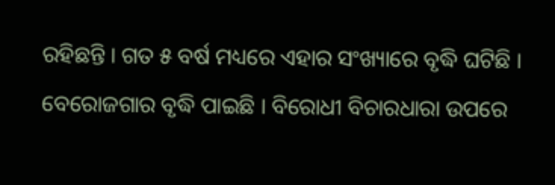ରହିଛନ୍ତି । ଗତ ୫ ବର୍ଷ ମଧ୍ୟରେ ଏହାର ସଂଖ୍ୟାରେ ବୃଦ୍ଧି ଘଟିଛି । ବେରୋଜଗାର ବୃଦ୍ଧି ପାଇଛି । ବିରୋଧୀ ବିଚାରଧାରା ଉପରେ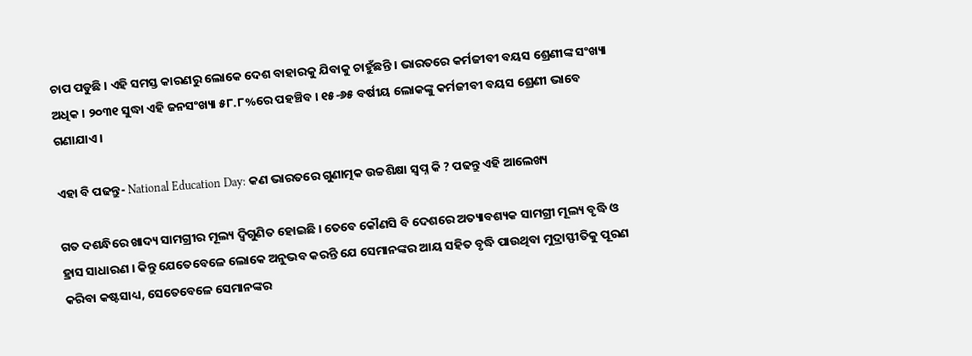ଚାପ ପଡୁଛି । ଏହି ସମସ୍ତ କାରଣରୁ ଲୋକେ ଦେଶ ବାହାରକୁ ଯିବାକୁ ଚାହୁଁଛନ୍ତି । ଭାରତରେ କର୍ମଜୀବୀ ବୟସ ଶ୍ରେଣୀଙ୍କ ସଂଖ୍ୟା ଅଧିକ । ୨୦୩୧ ସୁଦ୍ଧା ଏହି ଜନସଂଖ୍ୟା ୫୮.୮%ରେ ପହଞ୍ଚିବ । ୧୫-୬୫ ବର୍ଷୀୟ ଲୋକଙ୍କୁ କର୍ମଜୀବୀ ବୟସ ଶ୍ରେଣୀ ଭାବେ ଗଣାଯାଏ ।

ଏହା ବି ପଢନ୍ତୁ- National Education Day: କଣ ଭାରତରେ ଗୁଣାତ୍ମକ ଉଚ୍ଚଶିକ୍ଷା ସ୍ବପ୍ନ କି ? ପଢନ୍ତୁ ଏହି ଆଲେଖ୍ୟ

ଗତ ଦଶନ୍ଧିରେ ଖାଦ୍ୟ ସାମଗ୍ରୀର ମୂଲ୍ୟ ଦ୍ବିଗୁଣିତ ହୋଇଛି । ତେବେ କୌଣସି ବି ଦେଶରେ ଅତ୍ୟାବଶ୍ୟକ ସାମଗ୍ରୀ ମୂଲ୍ୟ ବୃଦ୍ଧି ଓ ହ୍ରାସ ସାଧାରଣ । କିନ୍ତୁ ଯେତେବେଳେ ଲୋକେ ଅନୁଭବ କରନ୍ତି ଯେ ସେମାନଙ୍କର ଆୟ ସହିତ ବୃଦ୍ଧି ପାଉଥିବା ମୁଦ୍ରାସ୍ଫୀତିକୁ ପୂରଣ କରିବା କଷ୍ଟସାଧ୍ୟ, ସେତେବେଳେ ସେମାନଙ୍କର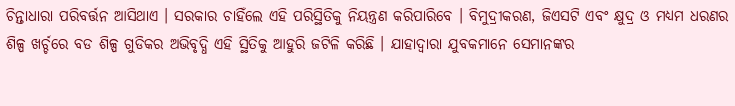ଚିନ୍ତାଧାରା ପରିବର୍ତ୍ତନ ଆସିଥାଏ । ସରକାର ଚାହିଁଲେ ଏହି ପରିସ୍ଥିତିକୁ ନିୟନ୍ତ୍ରଣ କରିପାରିବେ । ବିମୁଦ୍ରୀକରଣ, ଜିଏସଟି ଏବଂ କ୍ଷୁଦ୍ର ଓ ମଧ୍ୟମ ଧରଣର ଶିଳ୍ପ ଖର୍ଚ୍ଚରେ ବଡ ଶିଳ୍ପ ଗୁଡିକର ଅଭିବୃଦ୍ଧି ଏହି ସ୍ଥିତିକୁ ଆହୁରି ଜଟିଳି କରିଛି । ଯାହାଦ୍ବାରା ଯୁବକମାନେ ସେମାନଙ୍କର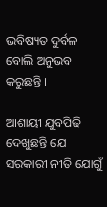ଭବିଷ୍ୟତ ଦୁର୍ବଳ ବୋଲି ଅନୁଭବ କରୁଛନ୍ତି ।

ଆଶାୟୀ ଯୁବପିଢି ଦେଖୁଛନ୍ତି ଯେ ସରକାରୀ ନୀତି ଯୋଗୁଁ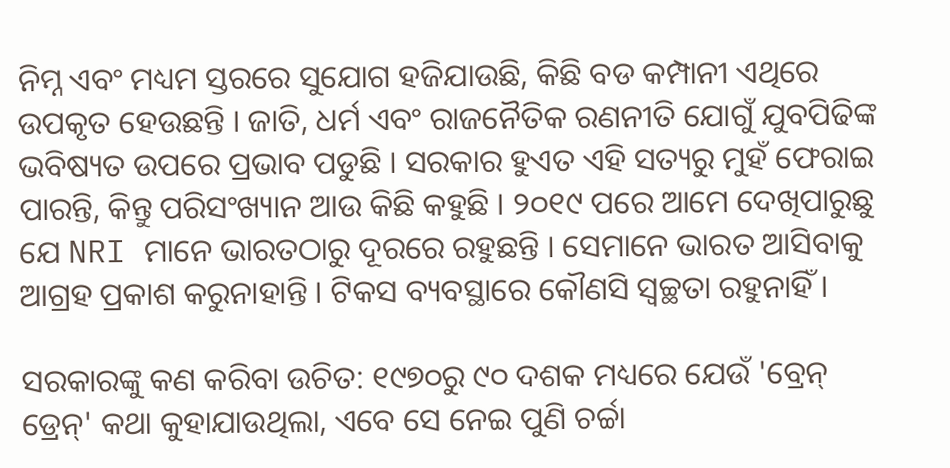ନିମ୍ନ ଏବଂ ମଧ୍ୟମ ସ୍ତରରେ ସୁଯୋଗ ହଜିଯାଉଛି, କିଛି ବଡ କମ୍ପାନୀ ଏଥିରେ ଉପକୃତ ହେଉଛନ୍ତି । ଜାତି, ଧର୍ମ ଏବଂ ରାଜନୈତିକ ରଣନୀତି ଯୋଗୁଁ ଯୁବପିଢିଙ୍କ ଭବିଷ୍ୟତ ଉପରେ ପ୍ରଭାବ ପଡୁଛି । ସରକାର ହୁଏତ ଏହି ସତ୍ୟରୁ ମୁହଁ ଫେରାଇ ପାରନ୍ତି, କିନ୍ତୁ ପରିସଂଖ୍ୟାନ ଆଉ କିଛି କହୁଛି । ୨୦୧୯ ପରେ ଆମେ ଦେଖିପାରୁଛୁ ଯେ NRI ମାନେ ଭାରତଠାରୁ ଦୂରରେ ରହୁଛନ୍ତି । ସେମାନେ ଭାରତ ଆସିବାକୁ ଆଗ୍ରହ ପ୍ରକାଶ କରୁନାହାନ୍ତି । ଟିକସ ବ୍ୟବସ୍ଥାରେ କୌଣସି ସ୍ବଚ୍ଛତା ରହୁନାହିଁ ।

ସରକାରଙ୍କୁ କଣ କରିବା ଉଚିତ: ୧୯୭୦ରୁ ୯୦ ଦଶକ ମଧ୍ୟରେ ଯେଉଁ 'ବ୍ରେନ୍‌ ଡ୍ରେନ୍‌' କଥା କୁହାଯାଉଥିଲା, ଏବେ ସେ ନେଇ ପୁଣି ଚର୍ଚ୍ଚା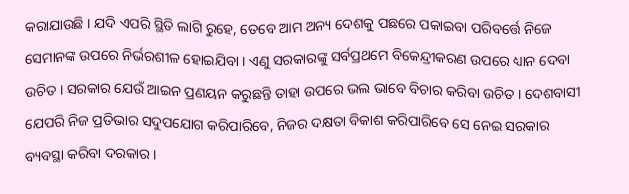କରାଯାଉଛି । ଯଦି ଏପରି ସ୍ଥିତି ଲାଗି ରୁହେ, ତେବେ ଆମ ଅନ୍ୟ ଦେଶକୁ ପଛରେ ପକାଇବା ପରିବର୍ତ୍ତେ ନିଜେ ସେମାନଙ୍କ ଉପରେ ନିର୍ଭରଶୀଳ ହୋଇଯିବା । ଏଣୁ ସରକାରଙ୍କୁ ସର୍ବପ୍ରଥମେ ବିକେନ୍ଦ୍ରୀକରଣ ଉପରେ ଧ୍ୟାନ ଦେବା ଉଚିତ । ସରକାର ଯେଉଁ ଆଇନ ପ୍ରଣୟନ କରୁଛନ୍ତି ତାହା ଉପରେ ଭଲ ଭାବେ ବିଚାର କରିବା ଉଚିତ । ଦେଶବାସୀ ଯେପରି ନିଜ ପ୍ରତିଭାର ସଦୁପଯୋଗ କରିପାରିବେ, ନିଜର ଦକ୍ଷତା ବିକାଶ କରିପାରିବେ ସେ ନେଇ ସରକାର ବ୍ୟବସ୍ଥା କରିବା ଦରକାର ।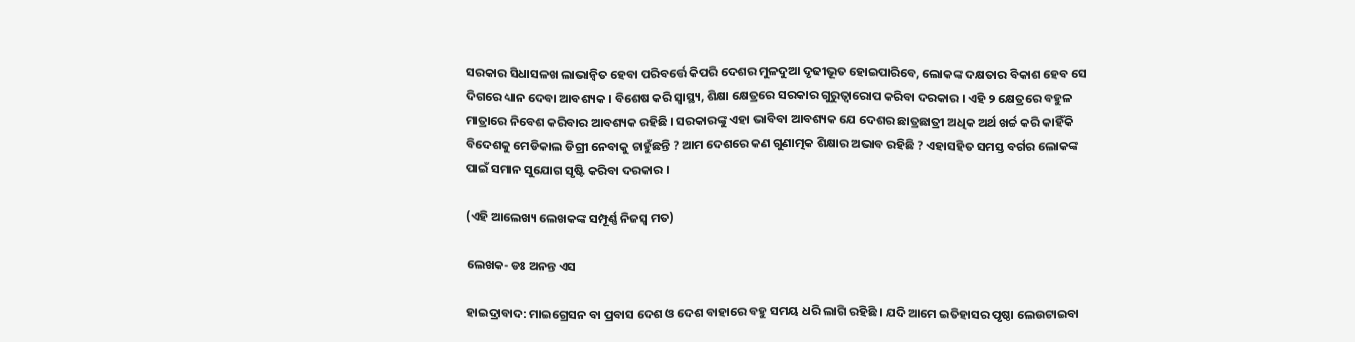ସରକାର ସିଧାସଳଖ ଲାଭାନ୍ବିତ ହେବା ପରିବର୍ତ୍ତେ କିପରି ଦେଶର ମୁଳଦୁଆ ଦୃଢୀଭୂତ ହୋଇପାରିବେ, ଲୋକଙ୍କ ଦକ୍ଷତାର ବିକାଶ ହେବ ସେ ଦିଗରେ ଧ୍ୟାନ ଦେବା ଆବଶ୍ୟକ । ବିଶେଷ କରି ସ୍ବାସ୍ଥ୍ୟ, ଶିକ୍ଷା କ୍ଷେତ୍ରରେ ସରକାର ଗୁରୁତ୍ବାରୋପ କରିବା ଦରକାର । ଏହି ୨ କ୍ଷେତ୍ରରେ ବହୁଳ ମାତ୍ରାରେ ନିବେଶ କରିବାର ଆବଶ୍ୟକ ରହିଛି । ସରକାରଙ୍କୁ ଏହା ଭାବିବା ଆବଶ୍ୟକ ଯେ ଦେଶର ଛାତ୍ରଛାତ୍ରୀ ଅଧିକ ଅର୍ଥ ଖର୍ଚ୍ଚ କରି କାହିଁକି ବିଦେଶକୁ ମେଡିକାଲ ଡିଗ୍ରୀ ନେବାକୁ ଚାହୁଁଛନ୍ତି ? ଆମ ଦେଶରେ କଣ ଗୁଣାତ୍ମକ ଶିକ୍ଷାର ଅଭାବ ରହିଛି ? ଏହାସହିତ ସମସ୍ତ ବର୍ଗର ଲୋକଙ୍କ ପାଇଁ ସମାନ ସୁଯୋଗ ସୃଷ୍ଟି କରିବା ଦରକାର ।

(ଏହି ଆଲେଖ୍ୟ ଲେଖକଙ୍କ ସମ୍ପୂର୍ଣ୍ଣ ନିଜସ୍ବ ମତ)

ଲେଖକ- ଡଃ ଅନନ୍ତ ଏସ

ହାଇଦ୍ରାବାଦ: ମାଇଗ୍ରେସନ ବା ପ୍ରବାସ ଦେଶ ଓ ଦେଶ ବାହାରେ ବହୁ ସମୟ ଧରି ଲାଗି ରହିଛି । ଯଦି ଆମେ ଇତିହାସର ପୃଷ୍ଠା ଲେଉଟାଇବା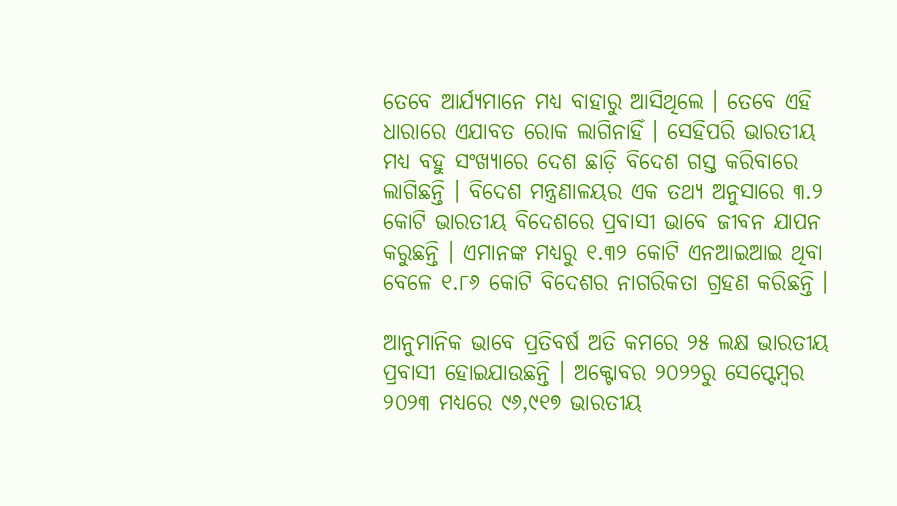ତେବେ ଆର୍ଯ୍ୟମାନେ ମଧ୍ୟ ବାହାରୁ ଆସିଥିଲେ । ତେବେ ଏହି ଧାରାରେ ଏଯାବତ ରୋକ ଲାଗିନାହିଁ । ସେହିପରି ଭାରତୀୟ ମଧ୍ୟ ବହୁ ସଂଖ୍ୟାରେ ଦେଶ ଛାଡ଼ି ବିଦେଶ ଗସ୍ତ କରିବାରେ ଲାଗିଛନ୍ତି । ବିଦେଶ ମନ୍ତ୍ରଣାଳୟର ଏକ ତଥ୍ୟ ଅନୁସାରେ ୩.୨ କୋଟି ଭାରତୀୟ ବିଦେଶରେ ପ୍ରବାସୀ ଭାବେ ଜୀବନ ଯାପନ କରୁଛନ୍ତି । ଏମାନଙ୍କ ମଧ୍ୟରୁ ୧.୩୨ କୋଟି ଏନଆଇଆଇ ଥିବା ବେଳେ ୧.୮୬ କୋଟି ବିଦେଶର ନାଗରିକତା ଗ୍ରହଣ କରିଛନ୍ତି ।

ଆନୁମାନିକ ଭାବେ ପ୍ରତିବର୍ଷ ଅତି କମରେ ୨୫ ଲକ୍ଷ ଭାରତୀୟ ପ୍ରବାସୀ ହୋଇଯାଉଛନ୍ତି । ଅକ୍ଟୋବର ୨୦୨୨ରୁ ସେପ୍ଟେମ୍ବର ୨୦୨୩ ମଧ୍ୟରେ ୯୬,୯୧୭ ଭାରତୀୟ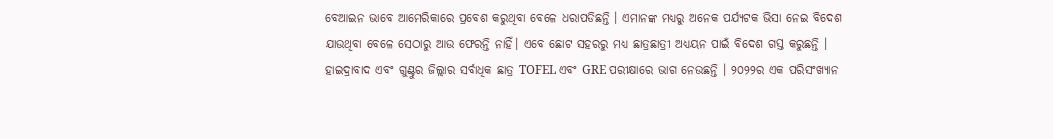ବେଆଇନ ଭାବେ ଆମେରିକାରେ ପ୍ରବେଶ କରୁଥିବା ବେଳେ ଧରାପଡିଛନ୍ତି । ଏମାନଙ୍କ ମଧ୍ୟରୁ ଅନେକ ପର୍ଯ୍ୟଟକ ଭିସା ନେଇ ବିଦେଶ ଯାଉଥିବା ବେଳେ ସେଠାରୁ ଆଉ ଫେରନ୍ତି ନାହିଁ। ଏବେ ଛୋଟ ସହରରୁ ମଧ୍ୟ ଛାତ୍ରଛାତ୍ରୀ ଅଧ୍ୟୟନ ପାଇଁ ବିଦେଶ ଗସ୍ତ କରୁଛନ୍ତି । ହାଇଦ୍ରାବାଦ ଏବଂ ଗୁଣ୍ଟୁର ଜିଲ୍ଲାର ସର୍ବାଧିକ ଛାତ୍ର TOFEL ଏବଂ GRE ପରୀକ୍ଷାରେ ଭାଗ ନେଉଛନ୍ତି । ୨୦୨୨ର ଏକ ପରିସଂଖ୍ୟାନ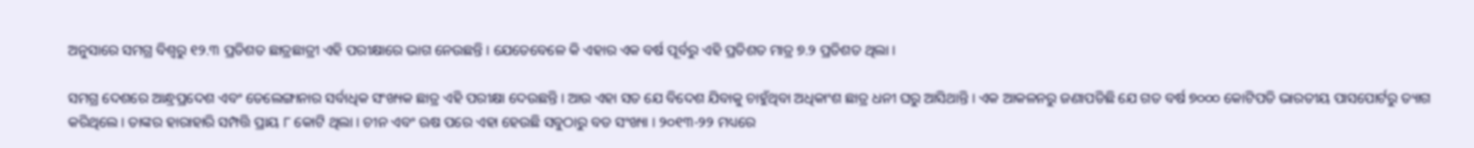ଅନୁସାରେ ସମଗ୍ର ବିଶ୍ବରୁ ୧୨.୩ ପ୍ରତିଶତ ଛାତ୍ରଛାତ୍ରୀ ଏହି ପରୀକ୍ଷାରେ ଭାଗ ନେଉଛନ୍ତି । ଯେତେବେଳେ କି ଏହାର ଏକ ବର୍ଷ ପୂର୍ବରୁ ଏହି ପ୍ରତିଶତ ମାତ୍ର ୭.୨ ପ୍ରତିଶତ ଥିଲା ।

ସମଗ୍ର ଦେଶରେ ଆନ୍ଧ୍ରପ୍ରଦେଶ ଏବଂ ତେଲେଙ୍ଗାନାର ସର୍ବାଧିକ ସଂଖ୍ୟକ ଛାତ୍ର ଏହି ପରୀକ୍ଷା ଦେଉଛନ୍ତି । ଆଉ ଏହା ସତ ଯେ ବିଦେଶ ଯିବାକୁ ଚାହୁଁଥିବା ଅଧିକାଂଶ ଛାତ୍ର ଧନୀ ଘରୁ ଆସିଥାନ୍ତି । ଏକ ଆକଳନରୁ ଜଣାପଡିଛି ଯେ ଗତ ବର୍ଷ ୭୦୦୦ କୋଟିପତି ଭାରତୀୟ ପାସପୋର୍ଟରୁ ତ୍ୟାଗ କରିଥିଲେ । ତାଙ୍କର ହାରାହାରି ସମ୍ପତ୍ତି ପ୍ରାୟ ୮ କୋଟି ଥିଲା । ଚୀନ ଏବଂ ଋଷ ପରେ ଏହା ହେଉଛି ସବୁଠାରୁ ବଡ ସଂଖ୍ୟା । ୨୦୧୩-୨୨ ମଧ୍ୟରେ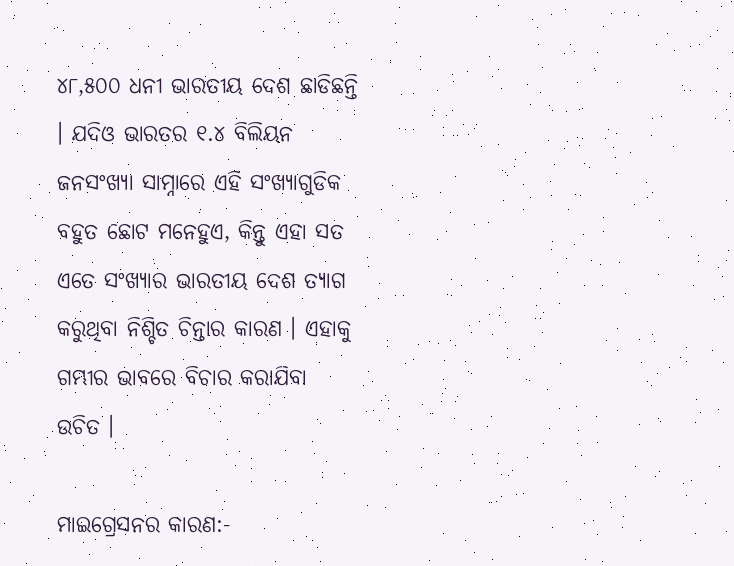୪୮,୫୦୦ ଧନୀ ଭାରତୀୟ ଦେଶ ଛାଡିଛନ୍ତି । ଯଦିଓ ଭାରତର ୧.୪ ବିଲିୟନ ଜନସଂଖ୍ୟା ସାମ୍ନାରେ ଏହି ସଂଖ୍ୟାଗୁଡିକ ବହୁତ ଛୋଟ ମନେହୁଏ, କିନ୍ତୁ ଏହା ସତ ଏତେ ସଂଖ୍ୟାର ଭାରତୀୟ ଦେଶ ତ୍ୟାଗ କରୁଥିବା ନିଶ୍ଚିତ ଚିନ୍ତାର କାରଣ । ଏହାକୁ ଗମ୍ଭୀର ଭାବରେ ବିଚାର କରାଯିବା ଉଚିତ ।

ମାଇଗ୍ରେସନର କାରଣ:-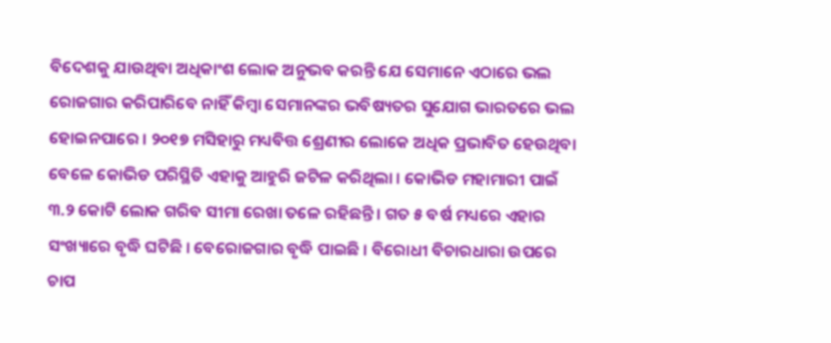ବିଦେଶକୁ ଯାଉଥିବା ଅଧିକାଂଶ ଲୋକ ଅନୁଭବ କରନ୍ତି ଯେ ସେମାନେ ଏଠାରେ ଭଲ ରୋଜଗାର କରିପାରିବେ ନାହିଁ କିମ୍ବା ସେମାନଙ୍କର ଭବିଷ୍ୟତର ସୁଯୋଗ ଭାରତରେ ଭଲ ହୋଇନପାରେ । ୨୦୧୭ ମସିହାରୁ ମଧ୍ୟବିତ୍ତ ଶ୍ରେଣୀର ଲୋକେ ଅଧିକ ପ୍ରଭାବିତ ହେଉଥିବା ବେଳେ କୋଭିଡ ପରିସ୍ଥିତି ଏହାକୁ ଆହୁରି ଜଟିଳ କରିଥିଲା । କୋଭିଡ ମହାମାରୀ ପାଇଁ ୩.୨ କୋଟି ଲୋକ ଗରିବ ସୀମା ରେଖା ତଳେ ରହିଛନ୍ତି । ଗତ ୫ ବର୍ଷ ମଧ୍ୟରେ ଏହାର ସଂଖ୍ୟାରେ ବୃଦ୍ଧି ଘଟିଛି । ବେରୋଜଗାର ବୃଦ୍ଧି ପାଇଛି । ବିରୋଧୀ ବିଚାରଧାରା ଉପରେ ଚାପ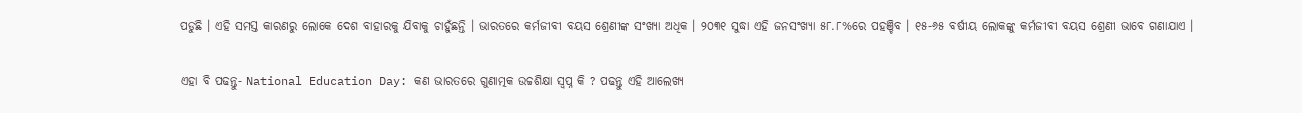ପଡୁଛି । ଏହି ସମସ୍ତ କାରଣରୁ ଲୋକେ ଦେଶ ବାହାରକୁ ଯିବାକୁ ଚାହୁଁଛନ୍ତି । ଭାରତରେ କର୍ମଜୀବୀ ବୟସ ଶ୍ରେଣୀଙ୍କ ସଂଖ୍ୟା ଅଧିକ । ୨୦୩୧ ସୁଦ୍ଧା ଏହି ଜନସଂଖ୍ୟା ୫୮.୮%ରେ ପହଞ୍ଚିବ । ୧୫-୬୫ ବର୍ଷୀୟ ଲୋକଙ୍କୁ କର୍ମଜୀବୀ ବୟସ ଶ୍ରେଣୀ ଭାବେ ଗଣାଯାଏ ।

ଏହା ବି ପଢନ୍ତୁ- National Education Day: କଣ ଭାରତରେ ଗୁଣାତ୍ମକ ଉଚ୍ଚଶିକ୍ଷା ସ୍ବପ୍ନ କି ? ପଢନ୍ତୁ ଏହି ଆଲେଖ୍ୟ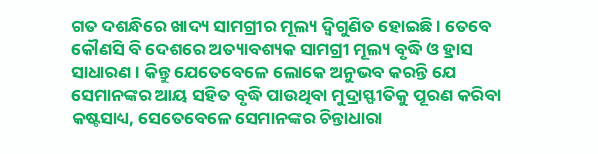ଗତ ଦଶନ୍ଧିରେ ଖାଦ୍ୟ ସାମଗ୍ରୀର ମୂଲ୍ୟ ଦ୍ବିଗୁଣିତ ହୋଇଛି । ତେବେ କୌଣସି ବି ଦେଶରେ ଅତ୍ୟାବଶ୍ୟକ ସାମଗ୍ରୀ ମୂଲ୍ୟ ବୃଦ୍ଧି ଓ ହ୍ରାସ ସାଧାରଣ । କିନ୍ତୁ ଯେତେବେଳେ ଲୋକେ ଅନୁଭବ କରନ୍ତି ଯେ ସେମାନଙ୍କର ଆୟ ସହିତ ବୃଦ୍ଧି ପାଉଥିବା ମୁଦ୍ରାସ୍ଫୀତିକୁ ପୂରଣ କରିବା କଷ୍ଟସାଧ୍ୟ, ସେତେବେଳେ ସେମାନଙ୍କର ଚିନ୍ତାଧାରା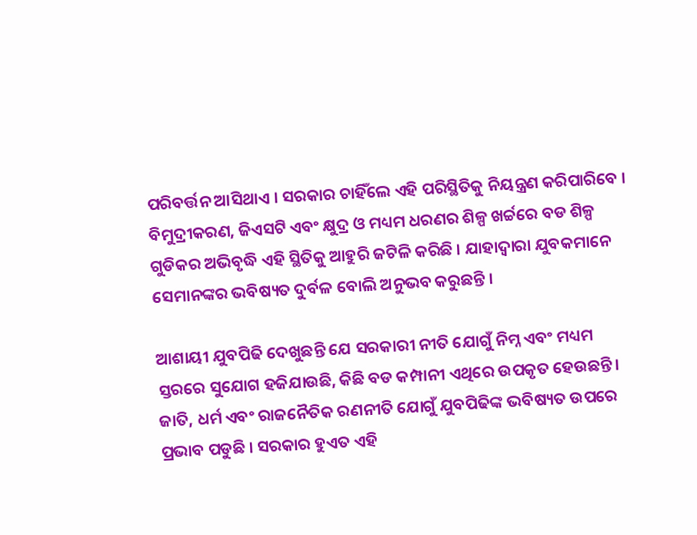ପରିବର୍ତ୍ତନ ଆସିଥାଏ । ସରକାର ଚାହିଁଲେ ଏହି ପରିସ୍ଥିତିକୁ ନିୟନ୍ତ୍ରଣ କରିପାରିବେ । ବିମୁଦ୍ରୀକରଣ, ଜିଏସଟି ଏବଂ କ୍ଷୁଦ୍ର ଓ ମଧ୍ୟମ ଧରଣର ଶିଳ୍ପ ଖର୍ଚ୍ଚରେ ବଡ ଶିଳ୍ପ ଗୁଡିକର ଅଭିବୃଦ୍ଧି ଏହି ସ୍ଥିତିକୁ ଆହୁରି ଜଟିଳି କରିଛି । ଯାହାଦ୍ବାରା ଯୁବକମାନେ ସେମାନଙ୍କର ଭବିଷ୍ୟତ ଦୁର୍ବଳ ବୋଲି ଅନୁଭବ କରୁଛନ୍ତି ।

ଆଶାୟୀ ଯୁବପିଢି ଦେଖୁଛନ୍ତି ଯେ ସରକାରୀ ନୀତି ଯୋଗୁଁ ନିମ୍ନ ଏବଂ ମଧ୍ୟମ ସ୍ତରରେ ସୁଯୋଗ ହଜିଯାଉଛି, କିଛି ବଡ କମ୍ପାନୀ ଏଥିରେ ଉପକୃତ ହେଉଛନ୍ତି । ଜାତି, ଧର୍ମ ଏବଂ ରାଜନୈତିକ ରଣନୀତି ଯୋଗୁଁ ଯୁବପିଢିଙ୍କ ଭବିଷ୍ୟତ ଉପରେ ପ୍ରଭାବ ପଡୁଛି । ସରକାର ହୁଏତ ଏହି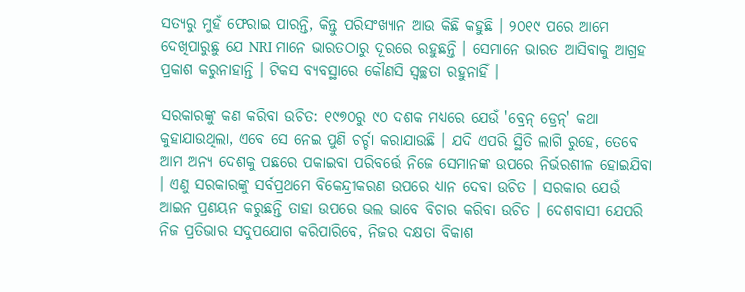ସତ୍ୟରୁ ମୁହଁ ଫେରାଇ ପାରନ୍ତି, କିନ୍ତୁ ପରିସଂଖ୍ୟାନ ଆଉ କିଛି କହୁଛି । ୨୦୧୯ ପରେ ଆମେ ଦେଖିପାରୁଛୁ ଯେ NRI ମାନେ ଭାରତଠାରୁ ଦୂରରେ ରହୁଛନ୍ତି । ସେମାନେ ଭାରତ ଆସିବାକୁ ଆଗ୍ରହ ପ୍ରକାଶ କରୁନାହାନ୍ତି । ଟିକସ ବ୍ୟବସ୍ଥାରେ କୌଣସି ସ୍ବଚ୍ଛତା ରହୁନାହିଁ ।

ସରକାରଙ୍କୁ କଣ କରିବା ଉଚିତ: ୧୯୭୦ରୁ ୯୦ ଦଶକ ମଧ୍ୟରେ ଯେଉଁ 'ବ୍ରେନ୍‌ ଡ୍ରେନ୍‌' କଥା କୁହାଯାଉଥିଲା, ଏବେ ସେ ନେଇ ପୁଣି ଚର୍ଚ୍ଚା କରାଯାଉଛି । ଯଦି ଏପରି ସ୍ଥିତି ଲାଗି ରୁହେ, ତେବେ ଆମ ଅନ୍ୟ ଦେଶକୁ ପଛରେ ପକାଇବା ପରିବର୍ତ୍ତେ ନିଜେ ସେମାନଙ୍କ ଉପରେ ନିର୍ଭରଶୀଳ ହୋଇଯିବା । ଏଣୁ ସରକାରଙ୍କୁ ସର୍ବପ୍ରଥମେ ବିକେନ୍ଦ୍ରୀକରଣ ଉପରେ ଧ୍ୟାନ ଦେବା ଉଚିତ । ସରକାର ଯେଉଁ ଆଇନ ପ୍ରଣୟନ କରୁଛନ୍ତି ତାହା ଉପରେ ଭଲ ଭାବେ ବିଚାର କରିବା ଉଚିତ । ଦେଶବାସୀ ଯେପରି ନିଜ ପ୍ରତିଭାର ସଦୁପଯୋଗ କରିପାରିବେ, ନିଜର ଦକ୍ଷତା ବିକାଶ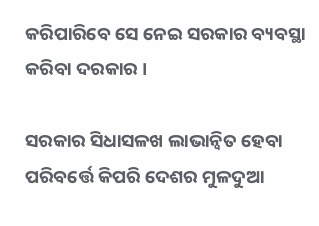କରିପାରିବେ ସେ ନେଇ ସରକାର ବ୍ୟବସ୍ଥା କରିବା ଦରକାର ।

ସରକାର ସିଧାସଳଖ ଲାଭାନ୍ବିତ ହେବା ପରିବର୍ତ୍ତେ କିପରି ଦେଶର ମୁଳଦୁଆ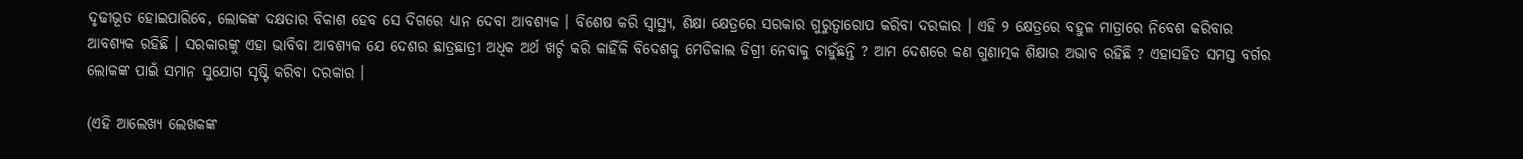ଦୃଢୀଭୂତ ହୋଇପାରିବେ, ଲୋକଙ୍କ ଦକ୍ଷତାର ବିକାଶ ହେବ ସେ ଦିଗରେ ଧ୍ୟାନ ଦେବା ଆବଶ୍ୟକ । ବିଶେଷ କରି ସ୍ବାସ୍ଥ୍ୟ, ଶିକ୍ଷା କ୍ଷେତ୍ରରେ ସରକାର ଗୁରୁତ୍ବାରୋପ କରିବା ଦରକାର । ଏହି ୨ କ୍ଷେତ୍ରରେ ବହୁଳ ମାତ୍ରାରେ ନିବେଶ କରିବାର ଆବଶ୍ୟକ ରହିଛି । ସରକାରଙ୍କୁ ଏହା ଭାବିବା ଆବଶ୍ୟକ ଯେ ଦେଶର ଛାତ୍ରଛାତ୍ରୀ ଅଧିକ ଅର୍ଥ ଖର୍ଚ୍ଚ କରି କାହିଁକି ବିଦେଶକୁ ମେଡିକାଲ ଡିଗ୍ରୀ ନେବାକୁ ଚାହୁଁଛନ୍ତି ? ଆମ ଦେଶରେ କଣ ଗୁଣାତ୍ମକ ଶିକ୍ଷାର ଅଭାବ ରହିଛି ? ଏହାସହିତ ସମସ୍ତ ବର୍ଗର ଲୋକଙ୍କ ପାଇଁ ସମାନ ସୁଯୋଗ ସୃଷ୍ଟି କରିବା ଦରକାର ।

(ଏହି ଆଲେଖ୍ୟ ଲେଖକଙ୍କ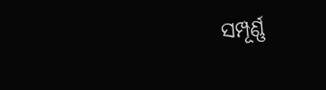ସମ୍ପୂର୍ଣ୍ଣ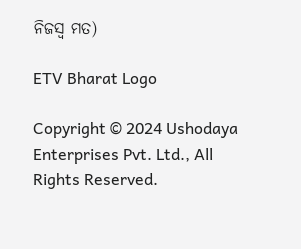ନିଜସ୍ବ ମତ)

ETV Bharat Logo

Copyright © 2024 Ushodaya Enterprises Pvt. Ltd., All Rights Reserved.